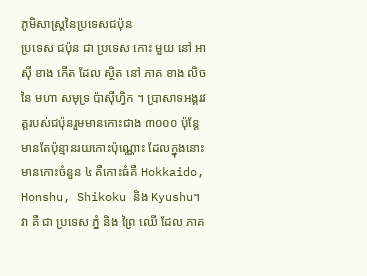ភូមិសាស្ត្រនៃប្រទេសជប៉ុន
ប្រទេស ជប៉ុន ជា ប្រទេស កោះ មួយ នៅ អាស៊ី ខាង កើត ដែល ស្ថិត នៅ ភាគ ខាង លិច នៃ មហា សមុទ្រ ប៉ាស៊ីហ្វិក ។ ប្រាសាទអង្គរវត្តរបស់ជប៉ុនរួមមានកោះជាង ៣០០០ ប៉ុន្តែមានតែប៉ុន្មានរយកោះប៉ុណ្ណោះ ដែលក្នុងនោះមានកោះចំនួន ៤ គឺកោះធំគឺ Hokkaido, Honshu, Shikoku និង Kyushu។ វា គឺ ជា ប្រទេស ភ្នំ និង ព្រៃ ឈើ ដែល ភាគ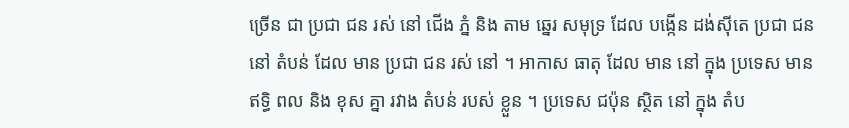ច្រើន ជា ប្រជា ជន រស់ នៅ ជើង ភ្នំ និង តាម ឆ្នេរ សមុទ្រ ដែល បង្កើន ដង់ស៊ីតេ ប្រជា ជន នៅ តំបន់ ដែល មាន ប្រជា ជន រស់ នៅ ។ អាកាស ធាតុ ដែល មាន នៅ ក្នុង ប្រទេស មាន ឥទ្ធិ ពល និង ខុស គ្នា រវាង តំបន់ របស់ ខ្លួន ។ ប្រទេស ជប៉ុន ស្ថិត នៅ ក្នុង តំប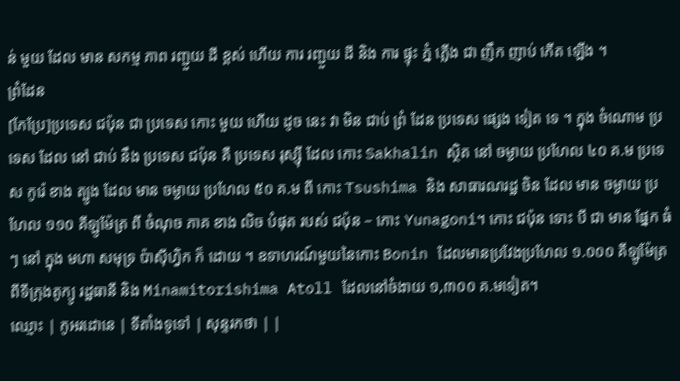ន់ មួយ ដែល មាន សកម្ម ភាព រញ្ជួយ ដី ខ្ពស់ ហើយ ការ រញ្ជួយ ដី និង ការ ផ្ទុះ ភ្នំ ភ្លើង ជា ញឹក ញាប់ កើត ឡើង ។
ព្រំដែន
[កែប្រែ]ប្រទេស ជប៉ុន ជា ប្រទេស កោះ មួយ ហើយ ដូច នេះ វា មិន ជាប់ ព្រំ ដែន ប្រទេស ផ្សេង ទៀត ទេ ។ ក្នុង ចំណោម ប្រទេស ដែល នៅ ជាប់ នឹង ប្រទេស ជប៉ុន គឺ ប្រទេស រុស្ស៊ី ដែល កោះ Sakhalin ស្ថិត នៅ ចម្ងាយ ប្រហែល ៤០ គ.ម ប្រទេស កូរ៉េ ខាង ត្បូង ដែល មាន ចម្ងាយ ប្រហែល ៥០ គ.ម ពី កោះ Tsushima និង សាធារណរដ្ឋ ចិន ដែល មាន ចម្ងាយ ប្រហែល ១១០ គីឡូម៉ែត្រ ពី ចំណុច ភាគ ខាង លិច បំផុត របស់ ជប៉ុន – កោះ Yunagoni។ កោះ ជប៉ុន ទោះ បី ជា មាន ផ្នែក ធំ ៗ នៅ ក្នុង មហា សមុទ្រ ប៉ាស៊ីហ្វិក ក៏ ដោយ ។ ឧទាហរណ៍មួយនៃកោះ Bonin ដែលមានប្រវែងប្រហែល ១.០០០ គីឡូម៉ែត្រពីទីក្រុងតូក្យូ រដ្ឋធានី និង Minamitorishima Atoll ដែលនៅចំងាយ ១,៣០០ គ.មទៀត។
ឈ្មោះ | កូអរដោនេ | ទីតាំងទូទៅ | សុន្ទរកថា | |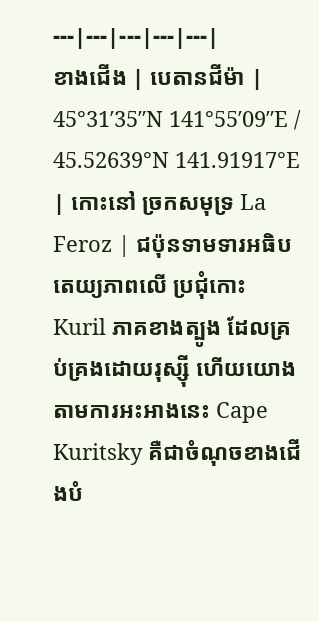---|---|---|---|---|
ខាងជើង | បេតានជីម៉ា | 45°31′35″N 141°55′09″E / 45.52639°N 141.91917°E | កោះនៅ ច្រកសមុទ្រ La Feroz | ជប៉ុនទាមទារអធិបតេយ្យភាពលើ ប្រជុំកោះ Kuril ភាគខាងត្បូង ដែលគ្រប់គ្រងដោយរុស្ស៊ី ហើយយោងតាមការអះអាងនេះ Cape Kuritsky គឺជាចំណុចខាងជើងបំ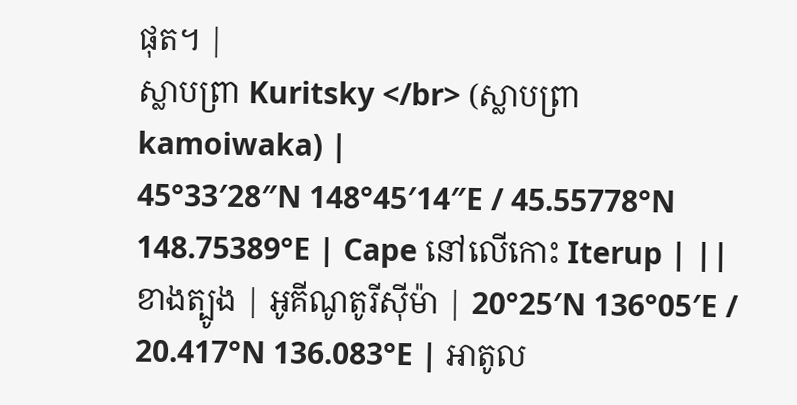ផុត។ |
ស្លាបព្រា Kuritsky </br> (ស្លាបព្រា kamoiwaka) |
45°33′28″N 148°45′14″E / 45.55778°N 148.75389°E | Cape នៅលើកោះ Iterup | ||
ខាងត្បូង | អូគីណូតូរីស៊ីម៉ា | 20°25′N 136°05′E / 20.417°N 136.083°E | អាតូល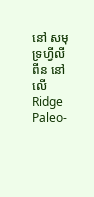នៅ សមុទ្រហ្វីលីពីន នៅលើ Ridge Paleo-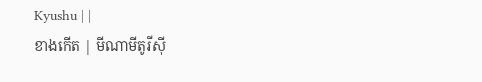Kyushu | |
ខាងកើត | មីណាមីតូរីស៊ី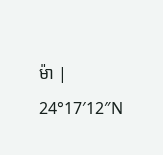ម៉ា | 24°17′12″N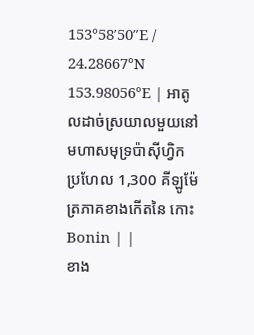153°58′50″E / 24.28667°N 153.98056°E | អាតូលដាច់ស្រយាលមួយនៅមហាសមុទ្រប៉ាស៊ីហ្វិក ប្រហែល 1,300 គីឡូម៉ែត្រភាគខាងកើតនៃ កោះ Bonin | |
ខាង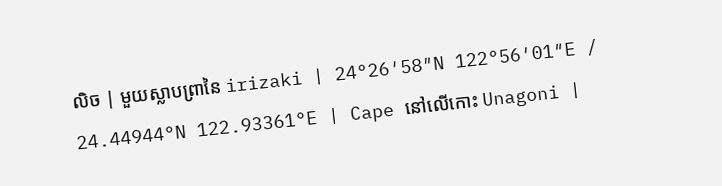លិច | មួយស្លាបព្រានៃ irizaki | 24°26′58″N 122°56′01″E / 24.44944°N 122.93361°E | Cape នៅលើកោះ Unagoni |